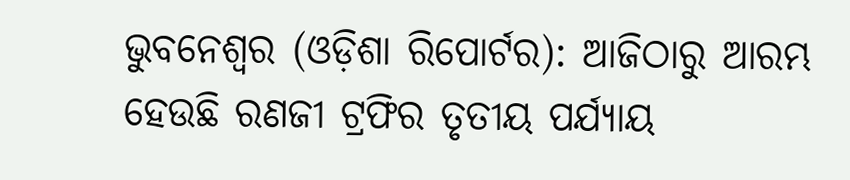ଭୁବନେଶ୍ୱର (ଓଡ଼ିଶା ରିପୋର୍ଟର): ଆଜିଠାରୁ ଆରମ୍ଭ ହେଉଛି ରଣଜୀ ଟ୍ରଫିର ତୃତୀୟ ପର୍ଯ୍ୟାୟ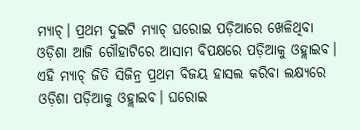ମ୍ୟାଚ୍। ପ୍ରଥମ ଦୁଇଟି ମ୍ୟାଚ୍ ଘରୋଇ ପଡ଼ିଆରେ ଖେଳିଥିବା ଓଡ଼ିଶା ଆଜି ଗୌହାଟିରେ ଆସାମ ବିପକ୍ଷରେ ପଡ଼ିଆକୁ ଓହ୍ଲାଇବ।
ଏହି ମ୍ୟାଚ୍ ଜିତି ସିଜିନ୍ର ପ୍ରଥମ ବିଜୟ ହାସଲ କରିବା ଲକ୍ଷ୍ୟରେ ଓଡ଼ିଶା ପଡ଼ିଆକୁ ଓହ୍ଲାଇବ। ଘରୋଇ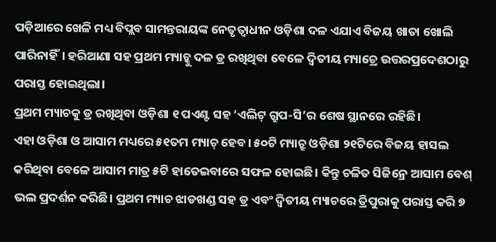ପଡ଼ିଆରେ ଖେଳି ମଧ୍ୟ ବିପ୍ଲବ ସାମନ୍ତରାୟଙ୍କ ନେତୃତ୍ୱାଧୀନ ଓଡ଼ିଶା ଦଳ ଏଯାଏ ବିଜୟ ଖାତା ଖୋଲି ପାରିନାହିଁ। ହରିଆଣା ସହ ପ୍ରଥମ ମ୍ୟାଚ୍କୁ ଦଳ ଡ୍ର ରଖିଥିବା ବେଳେ ଦ୍ୱିତୀୟ ମ୍ୟାଚ୍ରେ ଉତ୍ତରପ୍ରଦେଶଠାରୁ ପରାସ୍ତ ହୋଇଥିଲା।
ପ୍ରଥମ ମ୍ୟାଚକୁ ଡ୍ର ରଖିଥିବା ଓଡ଼ିଶା ୧ ପଏଣ୍ଟ ସହ ‘ଏଲିଟ୍ ଗ୍ରୁପ-ସି’ର ଶେଷ ସ୍ଥାନରେ ରହିଛି।
ଏହା ଓଡ଼ିଶା ଓ ଆସାମ ମଧ୍ୟରେ ୫୧ତମ ମ୍ୟାଚ୍ ହେବ। ୫୦ଟି ମ୍ୟାଚ୍ରୁ ଓଡ଼ିଶା ୨୧ଟିରେ ବିଜୟ ହାସଲ କରିଥିବା ବେଳେ ଆସାମ ମାତ୍ର ୫ଟି ହାତେଇବାରେ ସଫଳ ହୋଇଛି। କିନ୍ତୁ ଚଳିତ ସିଜିନ୍ରେ ଆସାମ ବେଶ୍ ଭଲ ପ୍ରଦର୍ଶନ କରିଛି। ପ୍ରଥମ ମ୍ୟାଚ ଝାଡଖଣ୍ଡ ସହ ଡ୍ର ଏବଂ ଦ୍ୱିତୀୟ ମ୍ୟାଚରେ ତ୍ରିପୁରାକୁ ପରାସ୍ତ କରି ୭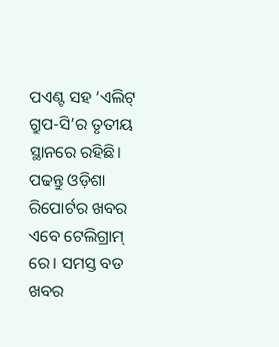ପଏଣ୍ଟ ସହ ‘ଏଲିଟ୍ ଗ୍ରୁପ-ସି’ର ତୃତୀୟ ସ୍ଥାନରେ ରହିଛି।
ପଢନ୍ତୁ ଓଡ଼ିଶା ରିପୋର୍ଟର ଖବର ଏବେ ଟେଲିଗ୍ରାମ୍ ରେ। ସମସ୍ତ ବଡ ଖବର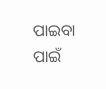ପାଇବା ପାଇଁ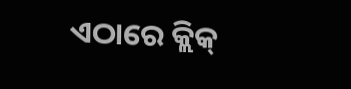ଏଠାରେ କ୍ଲିକ୍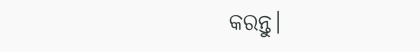କରନ୍ତୁ।